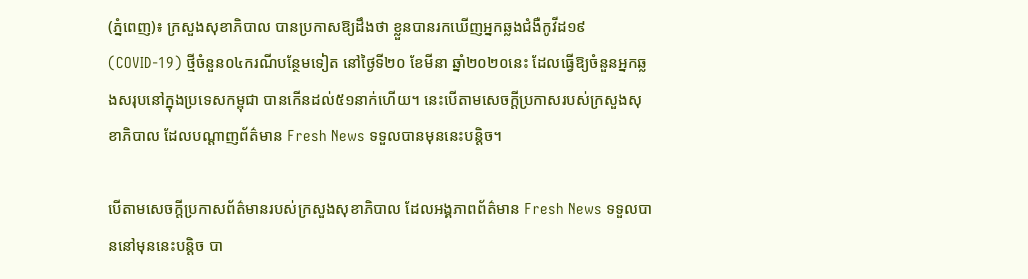(ភ្នំពេញ)៖ ក្រសួងសុខាភិបាល បានប្រកាសឱ្យដឹងថា ខ្លួនបានរកឃើញអ្នកឆ្លងជំងឺកូវីដ១៩ (COVID-19) ថ្មីចំនួន០៤ករណីបន្ថែមទៀត នៅថ្ងៃទី២០ ខែមីនា ឆ្នាំ២០២០នេះ ដែលធ្វើឱ្យចំនួនអ្នកឆ្លងសរុបនៅក្នុងប្រទេសកម្ពុជា បានកើនដល់៥១នាក់ហើយ។ នេះបើតាមសេចក្តីប្រកាសរបស់ក្រសួងសុខាភិបាល ដែលបណ្តាញព័ត៌មាន Fresh News ទទួលបានមុននេះបន្តិច។

បើតាមសេចក្តីប្រកាសព័ត៌មានរបស់ក្រសួងសុខាភិបាល ដែលអង្គភាពព័ត៌មាន Fresh News ទទួលបាននៅមុននេះបន្តិច បា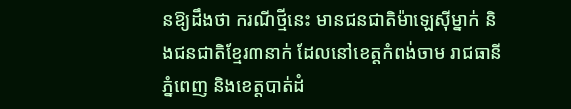នឱ្យដឹងថា ករណីថ្មីនេះ មានជនជាតិម៉ាឡេស៊ីម្នាក់ និងជនជាតិខ្មែរ៣នាក់ ដែលនៅខេត្តកំពង់ចាម រាជធានីភ្នំពេញ និងខេត្តបាត់ដំ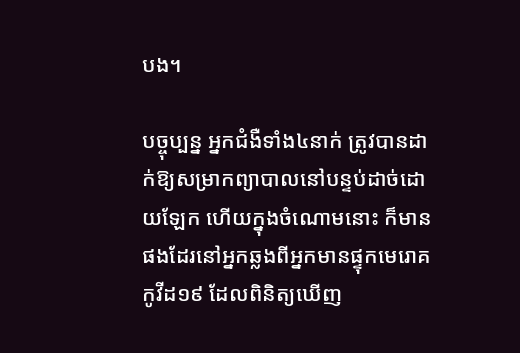បង។

បច្ចុប្បន្ន អ្នកជំងឺទាំង៤នាក់ ត្រូវបានដាក់ឱ្យសម្រាកព្យាបាលនៅបន្ទប់ដាច់ដោយឡែក ហើយក្នុងចំណោមនោះ ក៏មានផងដែរនៅអ្នកឆ្លងពីអ្នកមានផ្ទុកមេរោគកូវីដ១៩ ដែលពិនិត្យឃើញ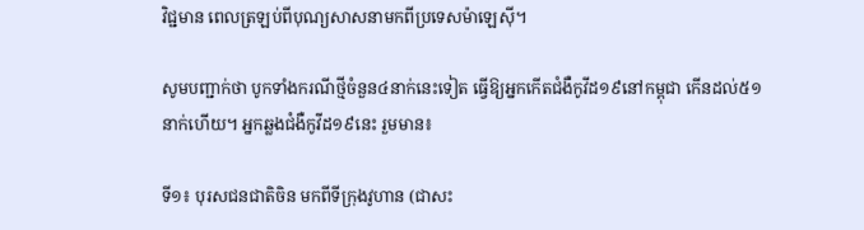វិជ្ជមាន ពេលត្រឡប់ពីបុណ្យសាសនាមកពីប្រទេសម៉ាឡេស៊ី។

សូមបញ្ជាក់ថា បូកទាំងករណីថ្មីចំនួន៤នាក់នេះទៀត ធ្វើឱ្យអ្នកកើតជំងឺកូវីដ១៩នៅកម្ពុជា កើនដល់៥១នាក់ហើយ។ អ្នកឆ្លងជំងឺកូវីដ១៩នេះ រួមមាន៖

ទី១៖ បុរសជនជាតិចិន មកពីទីក្រុងវូហាន (ជាសះ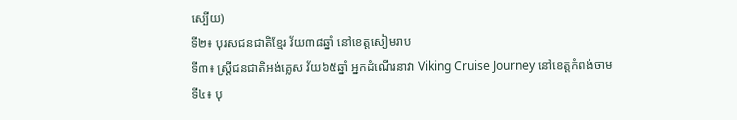ស្បើយ)
ទី២៖ បុរសជនជាតិខ្មែរ វ័យ៣៨ឆ្នាំ នៅខេត្តសៀមរាប
ទី៣៖ ស្រ្តីជនជាតិអង់គ្លេស វ័យ៦៥ឆ្នាំ អ្នកដំណើរនាវា Viking Cruise Journey នៅខេត្តកំពង់ចាម
ទី៤៖ បុ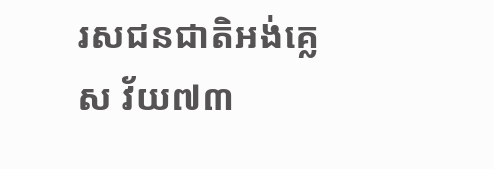រសជនជាតិអង់គ្លេស វ័យ៧៣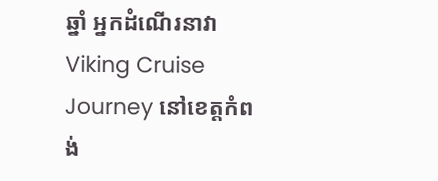ឆ្នាំ អ្នកដំណើរនាវា Viking Cruise Journey នៅខេត្តកំពង់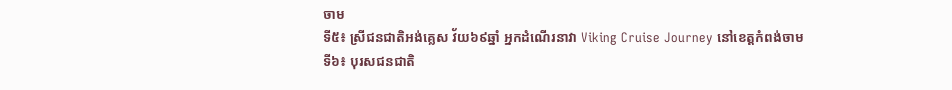ចាម
ទី៥៖ ស្រីជនជាតិអង់គ្លេស វ័យ៦៩ឆ្នាំ អ្នកដំណើរនាវា Viking Cruise Journey នៅខេត្តកំពង់ចាម
ទី៦៖ បុរសជនជាតិ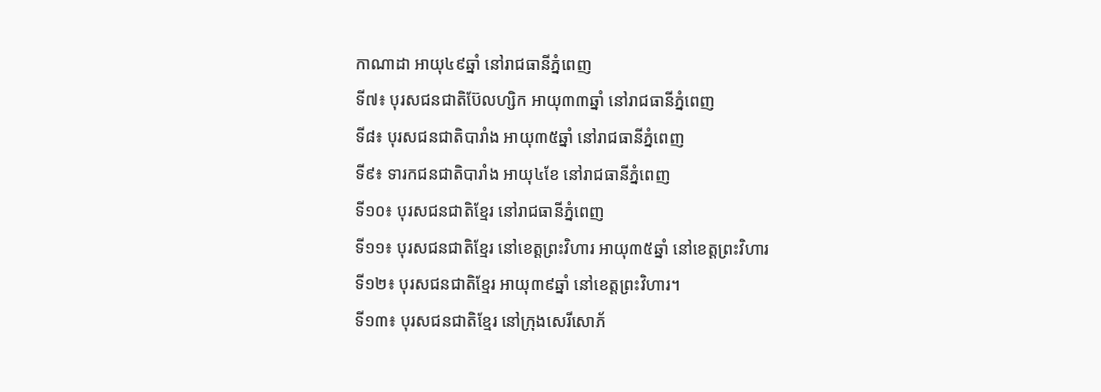កាណាដា អាយុ៤៩ឆ្នាំ នៅរាជធានីភ្នំពេញ
ទី៧៖ បុរសជនជាតិប៊ែលហ្សិក អាយុ៣៣ឆ្នាំ នៅរាជធានីភ្នំពេញ
ទី៨៖ បុរសជនជាតិបារាំង អាយុ៣៥ឆ្នាំ នៅរាជធានីភ្នំពេញ
ទី៩៖ ទារកជនជាតិបារាំង អាយុ៤ខែ នៅរាជធានីភ្នំពេញ
ទី១០៖ បុរសជនជាតិខ្មែរ នៅរាជធានីភ្នំពេញ
ទី១១៖ បុរសជនជាតិខ្មែរ នៅខេត្តព្រះវិហារ អាយុ៣៥ឆ្នាំ នៅខេត្តព្រះវិហារ
ទី១២៖ បុរសជនជាតិខ្មែរ អាយុ៣៩ឆ្នាំ នៅខេត្តព្រះវិហារ។
ទី១៣៖ បុរសជនជាតិខ្មែរ នៅក្រុងសេរីសោភ័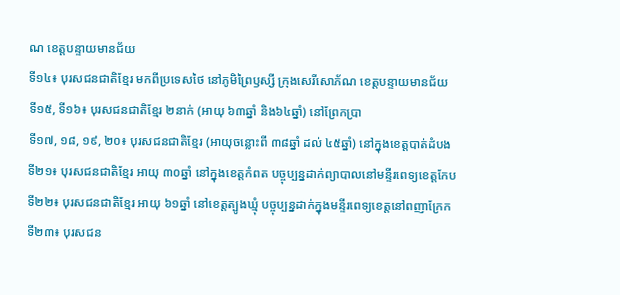ណ ខេត្តបន្ទាយមានជ័យ
ទី១៤៖ បុរសជនជាតិខ្មែរ មកពីប្រទេសថៃ នៅភូមិព្រៃឫស្សី ក្រុងសេរីសោភ័ណ ខេត្តបន្ទាយមានជ័យ
ទី១៥, ទី១៦៖ បុរសជនជាតិខ្មែរ ២នាក់ (អាយុ ៦៣ឆ្នាំ និង៦៤ឆ្នាំ) នៅព្រែកប្រា
ទី១៧, ១៨, ១៩, ២០៖ បុរសជនជាតិខ្មែរ (អាយុចន្លោះពី ៣៨ឆ្នាំ ដល់ ៤៥ឆ្នាំ) នៅក្នុងខេត្តបាត់ដំបង
ទី២១៖ បុរសជនជាតិខ្មែរ អាយុ ៣០ឆ្នាំ នៅក្នុងខេត្តកំពត បច្ចុប្បន្នដាក់ព្យាបាលនៅមន្ទីរពេទ្យខេត្តកែប
ទី២២៖ បុរសជនជាតិខ្មែរ អាយុ ៦១ឆ្នាំ នៅខេត្តត្បូងឃ្មុំ បច្ចុប្បន្នដាក់ក្នុងមន្ទីរពេទ្យខេត្តនៅពញាក្រែក
ទី២៣៖ បុរសជន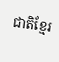ជាតិខ្មែរ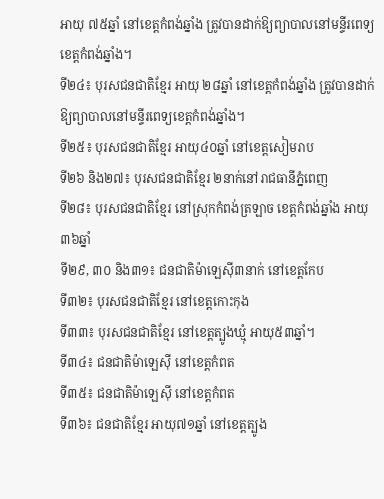អាយុ ៧៥ឆ្នាំ នៅខេត្តកំពង់ឆ្នាំង ត្រូវបានដាក់ឱ្យព្យាបាលនៅមន្ទីរពេទ្យខេត្តកំពង់ឆ្នាំង។
ទី២៤៖ បុរសជនជាតិខ្មែរ អាយុ ២៨ឆ្នាំ នៅខេត្តកំពង់ឆ្នាំង ត្រូវបានដាក់ឱ្យព្យាបាលនៅមន្ទីរពេទ្យខេត្តកំពង់ឆ្នាំង។
ទី២៥៖ បុរសជនជាតិខ្មែរ អាយុ៤០ឆ្នាំ នៅខេត្តសៀមរាប
ទី២៦ និង២៧៖ បុរសជនជាតិខ្មែរ ២នាក់នៅរាជធានីភ្នំពេញ
ទី២៨៖ បុរសជនជាតិខ្មែរ នៅស្រុកកំពង់ត្រឡាច ខេត្តកំពង់ឆ្នាំង អាយុ៣៦ឆ្នាំ
ទី២៩, ៣០ និង៣១៖ ជនជាតិម៉ាឡេស៊ី៣នាក់ នៅខេត្តកែប
ទី៣២៖ បុរសជនជាតិខ្មែរ នៅខេត្តកោះកុង
ទី៣៣៖ បុរសជនជាតិខ្មែរ នៅខេត្តត្បូងឃ្មុំ អាយុ៥៣ឆ្នាំ។
ទី៣៤៖ ជនជាតិម៉ាឡេស៊ី នៅខេត្តកំពត
ទី៣៥៖ ជនជាតិម៉ាឡេស៊ី នៅខេត្តកំពត
ទី៣៦៖ ជនជាតិខ្មែរ អាយុ៧១ឆ្នាំ នៅខេត្តត្បូង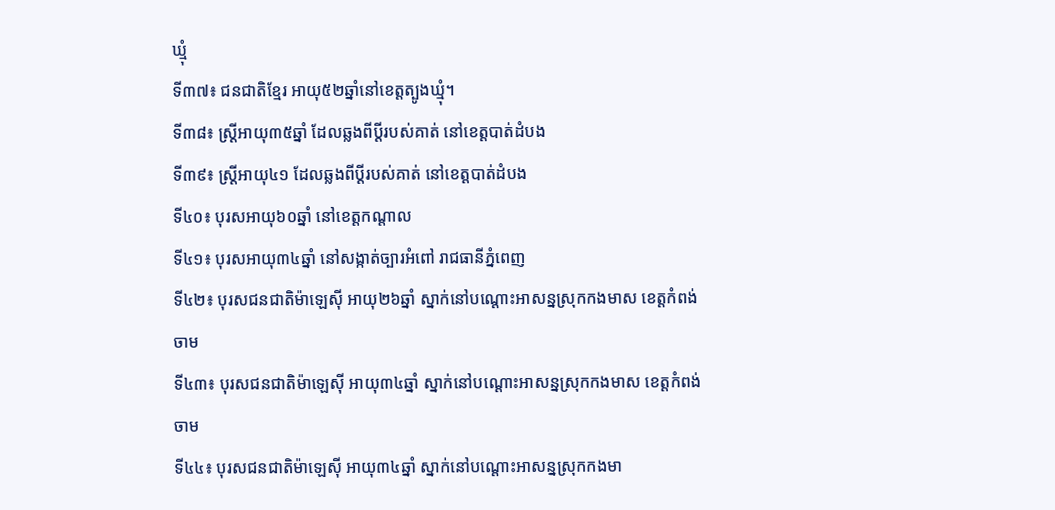ឃ្មុំ
ទី៣៧៖ ជនជាតិខ្មែរ អាយុ៥២ឆ្នាំនៅខេត្តត្បូងឃ្មុំ។
ទី៣៨៖ ស្រ្តីអាយុ៣៥ឆ្នាំ ដែលឆ្លងពីប្តីរបស់គាត់ នៅខេត្តបាត់ដំបង
ទី៣៩៖ ស្រ្តីអាយុ៤១ ដែលឆ្លងពីប្តីរបស់គាត់ នៅខេត្តបាត់ដំបង
ទី៤០៖ បុរសអាយុ៦០ឆ្នាំ នៅខេត្តកណ្តាល
ទី៤១៖ បុរសអាយុ៣៤ឆ្នាំ នៅសង្កាត់ច្បារអំពៅ រាជធានីភ្នំពេញ
ទី៤២៖ បុរសជនជាតិម៉ាឡេស៊ី អាយុ២៦ឆ្នាំ ស្នាក់នៅបណ្តោះអាសន្នស្រុកកងមាស ខេត្តកំពង់ចាម
ទី៤៣៖ បុរសជនជាតិម៉ាឡេស៊ី អាយុ៣៤ឆ្នាំ ស្នាក់នៅបណ្តោះអាសន្នស្រុកកងមាស ខេត្តកំពង់ចាម
ទី៤៤៖ បុរសជនជាតិម៉ាឡេស៊ី អាយុ៣៤ឆ្នាំ ស្នាក់នៅបណ្តោះអាសន្នស្រុកកងមា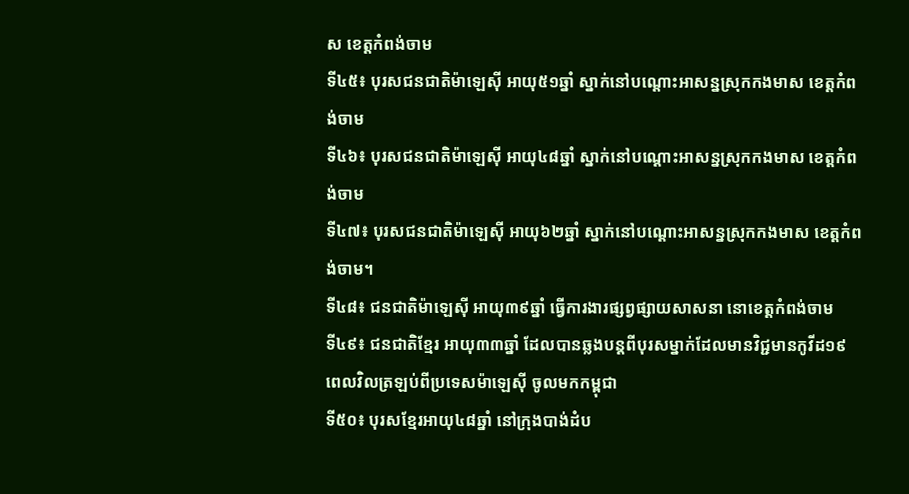ស ខេត្តកំពង់ចាម
ទី៤៥៖ បុរសជនជាតិម៉ាឡេស៊ី អាយុ៥១ឆ្នាំ ស្នាក់នៅបណ្តោះអាសន្នស្រុកកងមាស ខេត្តកំពង់ចាម
ទី៤៦៖ បុរសជនជាតិម៉ាឡេស៊ី អាយុ៤៨ឆ្នាំ ស្នាក់នៅបណ្តោះអាសន្នស្រុកកងមាស ខេត្តកំពង់ចាម
ទី៤៧៖ បុរសជនជាតិម៉ាឡេស៊ី អាយុ៦២ឆ្នាំ ស្នាក់នៅបណ្តោះអាសន្នស្រុកកងមាស ខេត្តកំពង់ចាម។
ទី៤៨៖ ជនជាតិម៉ាឡេស៊ី អាយុ៣៩ឆ្នាំ ធ្វើការងារផ្សព្វផ្សាយសាសនា នោខេត្តកំពង់ចាម
ទី៤៩៖ ជនជាតិខ្មែរ អាយុ៣៣ឆ្នាំ ដែលបានឆ្លងបន្តពីបុរសម្នាក់ដែលមានវិជ្ជមានកូវីដ១៩ ពេលវិលត្រឡប់ពីប្រទេសម៉ាឡេស៊ី ចូលមកកម្ពុជា
ទី៥០៖ បុរសខ្មែរអាយុ៤៨ឆ្នាំ នៅក្រុងបាង់ដំប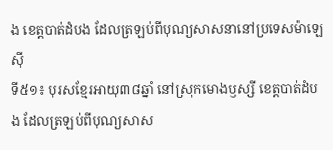ង ខេត្តបាត់ដំបង ដែលត្រឡប់ពីបុណ្យសាសនានៅប្រទេសម៉ាឡេស៊ី
ទី៥១៖ បុរសខ្មែរអាយុ៣៨ឆ្នាំ នៅស្រុកមោងឫស្សី ខេត្តបាត់ដំបង ដែលត្រឡប់ពីបុណ្យសាស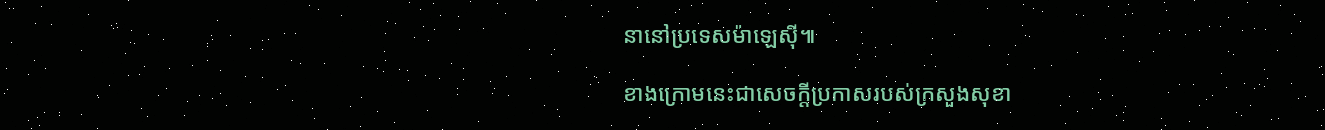នានៅប្រទេសម៉ាឡេស៊ី៕

ខាងក្រោមនេះជាសេចក្តីប្រកាសរបស់ក្រសួងសុខា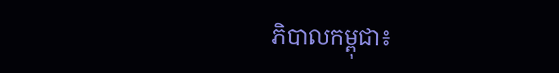ភិបាលកម្ពុជា៖